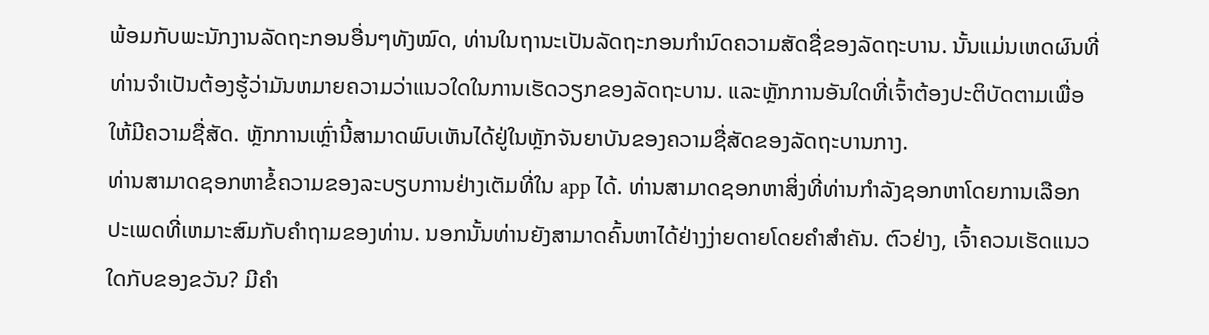ພ້ອມກັບພະນັກງານລັດຖະກອນອື່ນໆທັງໝົດ, ທ່ານໃນຖານະເປັນລັດຖະກອນກຳນົດຄວາມສັດຊື່ຂອງລັດຖະບານ. ນັ້ນແມ່ນເຫດຜົນທີ່ທ່ານຈໍາເປັນຕ້ອງຮູ້ວ່າມັນຫມາຍຄວາມວ່າແນວໃດໃນການເຮັດວຽກຂອງລັດຖະບານ. ແລະຫຼັກການອັນໃດທີ່ເຈົ້າຕ້ອງປະຕິບັດຕາມເພື່ອໃຫ້ມີຄວາມຊື່ສັດ. ຫຼັກການເຫຼົ່ານີ້ສາມາດພົບເຫັນໄດ້ຢູ່ໃນຫຼັກຈັນຍາບັນຂອງຄວາມຊື່ສັດຂອງລັດຖະບານກາງ.
ທ່ານສາມາດຊອກຫາຂໍ້ຄວາມຂອງລະບຽບການຢ່າງເຕັມທີ່ໃນ app ໄດ້. ທ່ານສາມາດຊອກຫາສິ່ງທີ່ທ່ານກໍາລັງຊອກຫາໂດຍການເລືອກປະເພດທີ່ເຫມາະສົມກັບຄໍາຖາມຂອງທ່ານ. ນອກນັ້ນທ່ານຍັງສາມາດຄົ້ນຫາໄດ້ຢ່າງງ່າຍດາຍໂດຍຄໍາສໍາຄັນ. ຕົວຢ່າງ, ເຈົ້າຄວນເຮັດແນວໃດກັບຂອງຂວັນ? ມີຄຳ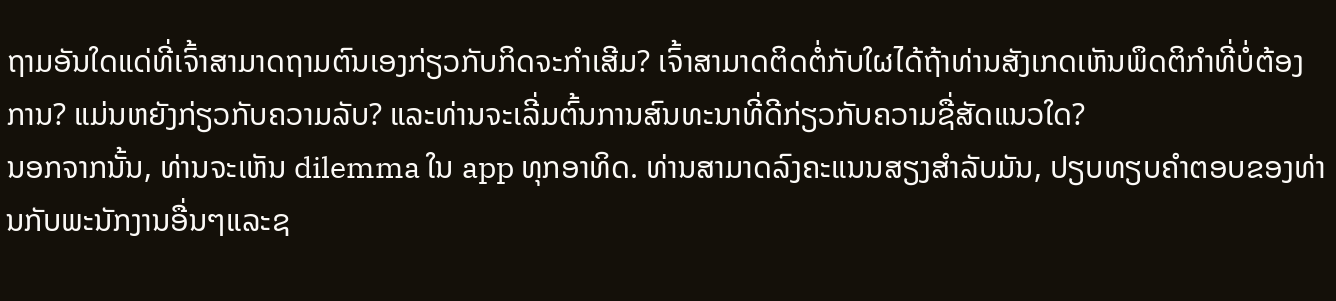ຖາມອັນໃດແດ່ທີ່ເຈົ້າສາມາດຖາມຕົນເອງກ່ຽວກັບກິດຈະກຳເສີມ? ເຈົ້າສາມາດຕິດຕໍ່ກັບໃຜໄດ້ຖ້າທ່ານສັງເກດເຫັນພຶດຕິກໍາທີ່ບໍ່ຕ້ອງການ? ແມ່ນຫຍັງກ່ຽວກັບຄວາມລັບ? ແລະທ່ານຈະເລີ່ມຕົ້ນການສົນທະນາທີ່ດີກ່ຽວກັບຄວາມຊື່ສັດແນວໃດ?
ນອກຈາກນັ້ນ, ທ່ານຈະເຫັນ dilemma ໃນ app ທຸກອາທິດ. ທ່ານສາມາດລົງຄະແນນສຽງສໍາລັບມັນ, ປຽບທຽບຄໍາຕອບຂອງທ່ານກັບພະນັກງານອື່ນໆແລະຊ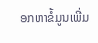ອກຫາຂໍ້ມູນເພີ່ມ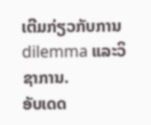ເຕີມກ່ຽວກັບການ dilemma ແລະວິຊາການ.
ອັບເດດ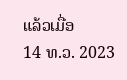ແລ້ວເມື່ອ
14 ທ.ວ. 2023